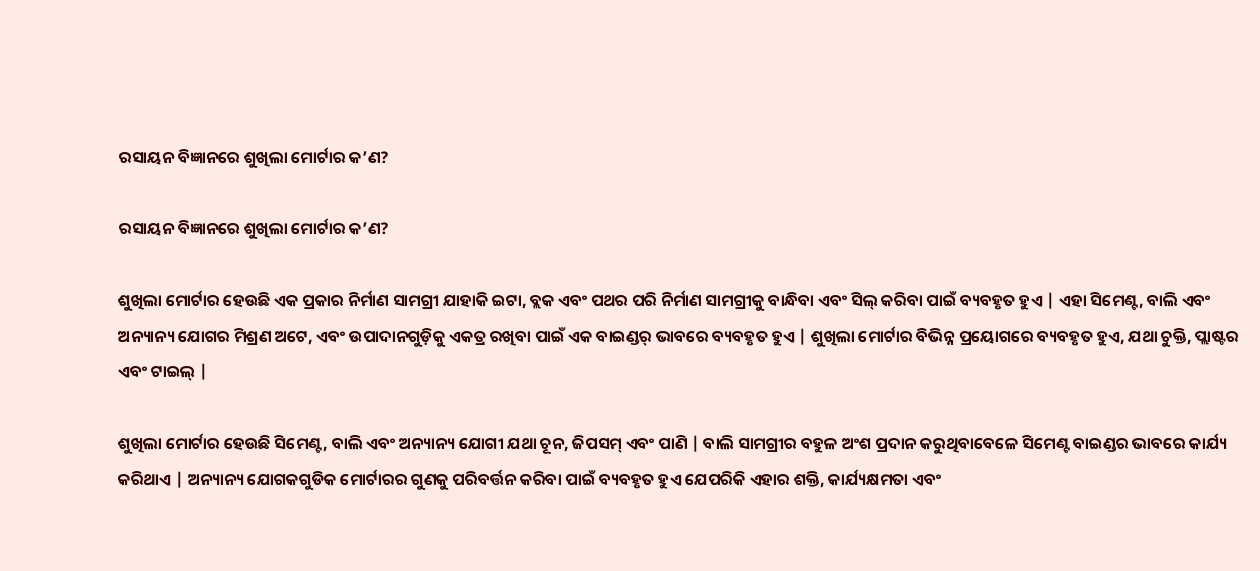ରସାୟନ ବିଜ୍ଞାନରେ ଶୁଖିଲା ମୋର୍ଟାର କ’ଣ?

ରସାୟନ ବିଜ୍ଞାନରେ ଶୁଖିଲା ମୋର୍ଟାର କ’ଣ?

ଶୁଖିଲା ମୋର୍ଟାର ହେଉଛି ଏକ ପ୍ରକାର ନିର୍ମାଣ ସାମଗ୍ରୀ ଯାହାକି ଇଟା, ବ୍ଲକ ଏବଂ ପଥର ପରି ନିର୍ମାଣ ସାମଗ୍ରୀକୁ ବାନ୍ଧିବା ଏବଂ ସିଲ୍ କରିବା ପାଇଁ ବ୍ୟବହୃତ ହୁଏ | ଏହା ସିମେଣ୍ଟ, ବାଲି ଏବଂ ଅନ୍ୟାନ୍ୟ ଯୋଗର ମିଶ୍ରଣ ଅଟେ, ଏବଂ ଉପାଦାନଗୁଡ଼ିକୁ ଏକତ୍ର ରଖିବା ପାଇଁ ଏକ ବାଇଣ୍ଡର୍ ଭାବରେ ବ୍ୟବହୃତ ହୁଏ | ଶୁଖିଲା ମୋର୍ଟାର ବିଭିନ୍ନ ପ୍ରୟୋଗରେ ବ୍ୟବହୃତ ହୁଏ, ଯଥା ଚୁକ୍ତି, ପ୍ଲାଷ୍ଟର ଏବଂ ଟାଇଲ୍ |

ଶୁଖିଲା ମୋର୍ଟାର ହେଉଛି ସିମେଣ୍ଟ, ବାଲି ଏବଂ ଅନ୍ୟାନ୍ୟ ଯୋଗୀ ଯଥା ଚୂନ, ଜିପସମ୍ ଏବଂ ପାଣି | ବାଲି ସାମଗ୍ରୀର ବହୁଳ ଅଂଶ ପ୍ରଦାନ କରୁଥିବାବେଳେ ସିମେଣ୍ଟ ବାଇଣ୍ଡର ଭାବରେ କାର୍ଯ୍ୟ କରିଥାଏ | ଅନ୍ୟାନ୍ୟ ଯୋଗକଗୁଡିକ ମୋର୍ଟାରର ଗୁଣକୁ ପରିବର୍ତ୍ତନ କରିବା ପାଇଁ ବ୍ୟବହୃତ ହୁଏ ଯେପରିକି ଏହାର ଶକ୍ତି, କାର୍ଯ୍ୟକ୍ଷମତା ଏବଂ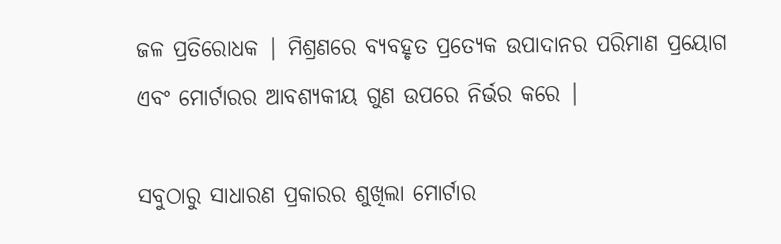ଜଳ ପ୍ରତିରୋଧକ | ମିଶ୍ରଣରେ ବ୍ୟବହୃତ ପ୍ରତ୍ୟେକ ଉପାଦାନର ପରିମାଣ ପ୍ରୟୋଗ ଏବଂ ମୋର୍ଟାରର ଆବଶ୍ୟକୀୟ ଗୁଣ ଉପରେ ନିର୍ଭର କରେ |

ସବୁଠାରୁ ସାଧାରଣ ପ୍ରକାରର ଶୁଖିଲା ମୋର୍ଟାର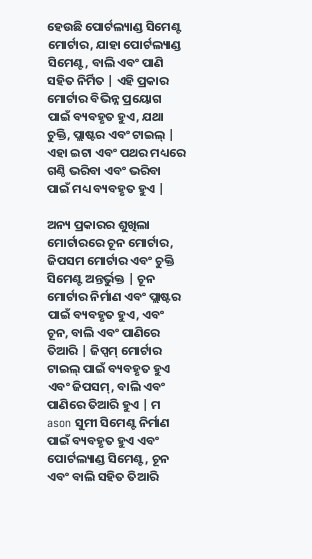ହେଉଛି ପୋର୍ଟଲ୍ୟାଣ୍ଡ ସିମେଣ୍ଟ ମୋର୍ଟାର, ଯାହା ପୋର୍ଟଲ୍ୟାଣ୍ଡ ସିମେଣ୍ଟ, ବାଲି ଏବଂ ପାଣି ସହିତ ନିର୍ମିତ | ଏହି ପ୍ରକାର ମୋର୍ଟାର ବିଭିନ୍ନ ପ୍ରୟୋଗ ପାଇଁ ବ୍ୟବହୃତ ହୁଏ, ଯଥା ଚୁକ୍ତି, ପ୍ଲାଷ୍ଟର ଏବଂ ଟାଇଲ୍ | ଏହା ଇଟା ଏବଂ ପଥର ମଧ୍ୟରେ ଗଣ୍ଠି ଭରିବା ଏବଂ ଭରିବା ପାଇଁ ମଧ୍ୟ ବ୍ୟବହୃତ ହୁଏ |

ଅନ୍ୟ ପ୍ରକାରର ଶୁଖିଲା ମୋର୍ଟାରରେ ଚୂନ ମୋର୍ଟାର, ଜିପସମ ମୋର୍ଟାର ଏବଂ ଚୁକ୍ତି ସିମେଣ୍ଟ ଅନ୍ତର୍ଭୁକ୍ତ | ଚୂନ ମୋର୍ଟାର ନିର୍ମାଣ ଏବଂ ପ୍ଲାଷ୍ଟର ପାଇଁ ବ୍ୟବହୃତ ହୁଏ, ଏବଂ ଚୂନ, ବାଲି ଏବଂ ପାଣିରେ ତିଆରି | ଜିପ୍ସମ୍ ମୋର୍ଟାର ଟାଇଲ୍ ପାଇଁ ବ୍ୟବହୃତ ହୁଏ ଏବଂ ଜିପସମ୍, ବାଲି ଏବଂ ପାଣିରେ ତିଆରି ହୁଏ | ମ ason ସୁମୀ ସିମେଣ୍ଟ ନିର୍ମାଣ ପାଇଁ ବ୍ୟବହୃତ ହୁଏ ଏବଂ ପୋର୍ଟଲ୍ୟାଣ୍ଡ ସିମେଣ୍ଟ, ଚୂନ ଏବଂ ବାଲି ସହିତ ତିଆରି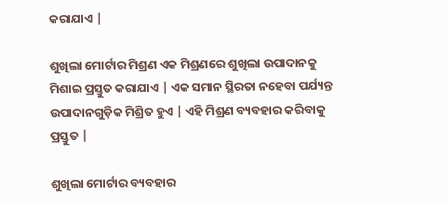କରାଯାଏ |

ଶୁଖିଲା ମୋର୍ଟାର ମିଶ୍ରଣ ଏକ ମିଶ୍ରଣରେ ଶୁଖିଲା ଉପାଦାନକୁ ମିଶାଇ ପ୍ରସ୍ତୁତ କରାଯାଏ | ଏକ ସମାନ ସ୍ଥିରତା ନହେବା ପର୍ଯ୍ୟନ୍ତ ଉପାଦାନଗୁଡ଼ିକ ମିଶ୍ରିତ ହୁଏ | ଏହି ମିଶ୍ରଣ ବ୍ୟବହାର କରିବାକୁ ପ୍ରସ୍ତୁତ |

ଶୁଖିଲା ମୋର୍ଟାର ବ୍ୟବହାର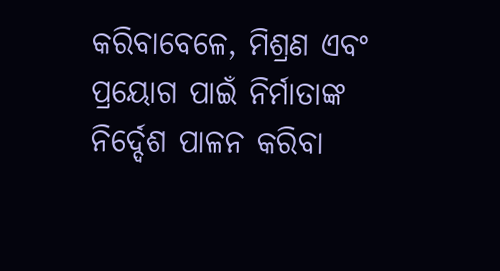କରିବାବେଳେ, ମିଶ୍ରଣ ଏବଂ ପ୍ରୟୋଗ ପାଇଁ ନିର୍ମାତାଙ୍କ ନିର୍ଦ୍ଦେଶ ପାଳନ କରିବା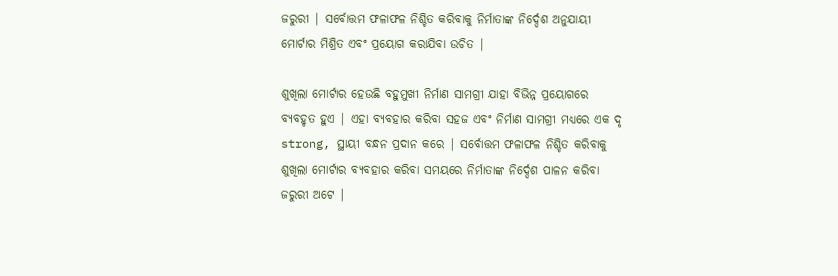ଜରୁରୀ | ସର୍ବୋତ୍ତମ ଫଳାଫଳ ନିଶ୍ଚିତ କରିବାକୁ ନିର୍ମାତାଙ୍କ ନିର୍ଦ୍ଦେଶ ଅନୁଯାୟୀ ମୋର୍ଟାର ମିଶ୍ରିତ ଏବଂ ପ୍ରୟୋଗ କରାଯିବା ଉଚିତ |

ଶୁଖିଲା ମୋର୍ଟାର ହେଉଛି ବହୁମୁଖୀ ନିର୍ମାଣ ସାମଗ୍ରୀ ଯାହା ବିଭିନ୍ନ ପ୍ରୟୋଗରେ ବ୍ୟବହୃତ ହୁଏ | ଏହା ବ୍ୟବହାର କରିବା ସହଜ ଏବଂ ନିର୍ମାଣ ସାମଗ୍ରୀ ମଧ୍ୟରେ ଏକ ଦୃ strong, ସ୍ଥାୟୀ ବନ୍ଧନ ପ୍ରଦାନ କରେ | ସର୍ବୋତ୍ତମ ଫଳାଫଳ ନିଶ୍ଚିତ କରିବାକୁ ଶୁଖିଲା ମୋର୍ଟାର ବ୍ୟବହାର କରିବା ସମୟରେ ନିର୍ମାତାଙ୍କ ନିର୍ଦ୍ଦେଶ ପାଳନ କରିବା ଜରୁରୀ ଅଟେ |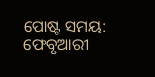ପୋଷ୍ଟ ସମୟ: ଫେବୃଆରୀ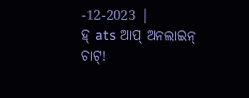-12-2023 |
ହ୍ ats ଆପ୍ ଅନଲାଇନ୍ ଚାଟ୍!